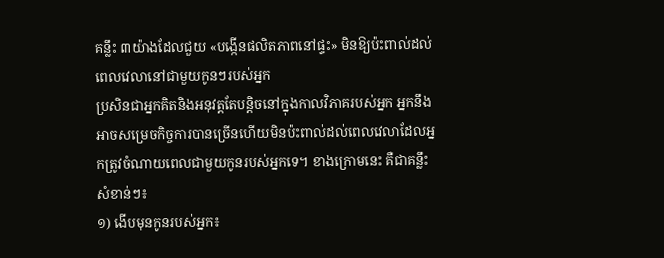គន្លឹះ ៣យ៉ាងដែលជួយ «បង្កើនផលិតភាពនៅផ្ទះ» មិនឱ្យប៉ះពាល់ដល់ពេលវេលានៅជាមួយកូនៗរបស់អ្នក
ប្រសិនជាអ្នកគិតនិងអនុវត្តតែបន្តិចនៅក្នុងកាលវិភាគរបស់អ្នក អ្នកនឹងអាចសម្រេចកិច្ចការបានច្រើនហើយមិនប៉ះពាល់ដល់ពេលវេលាដែលអ្នកត្រូវចំណាយពេលជាមួយកូនរបស់អ្នកទេ។ ខាងក្រោមនេះ គឺជាគន្លឹះសំខាន់ៗ៖
១) ងើបមុនកូនរបស់អ្នក៖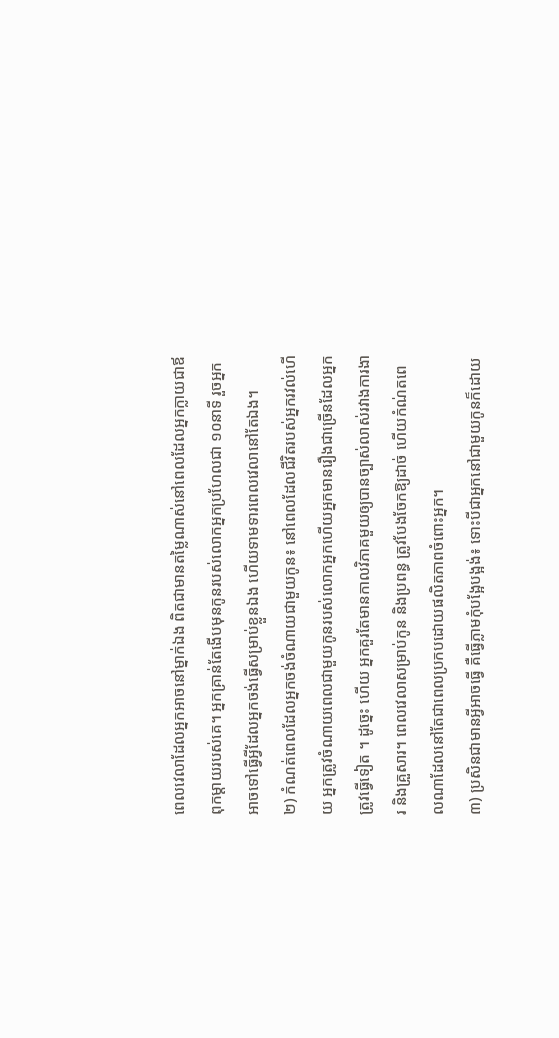ពេលវេលាដែលអ្នកអាចនៅម្នាក់ឯង ពិតជាមានតម្លៃណាស់នៅពេលដែលអ្នកក្លាយជាឪពុកម្ដាយរបស់គេ។ អ្នកគ្រាន់តែងើបមុនកូនរបស់លោកអ្នកប្រហែលជា ១០នាទី រួចអ្នកអាចទៅធ្វើអ្វីដែលអ្នកចង់ធ្វើសម្រាប់ខ្លួនឯង ហើយទាមទារពេលវេលានៅតែឯង។
២) កំណត់ពេលដែលអ្នកចង់ចំណាយជាមួយកូន៖ នៅពេលដែលជីវិតរបស់អ្នករវល់ហើយ អ្នកត្រូវចំណាយពេលជាមួយកូនរបស់លោកអ្នកហើយអ្នកមានរឿងជាច្រើនដែលអ្នកត្រូវធ្វើទៀត ។ ដូច្នេះ ហើយ អ្នកគួរតែមានកាលវិភាគមួយឲ្យបានច្បាស់លាស់រវាងការងារ និងគ្រួសារ។ ពេលវេលាសម្រាប់កូន និងប្រពន្ធ ត្រូវបែងចែកឱ្យដាច់ ហើយកំណ់តពេលណាដែលនៅតែជាពេលប្រកបដោយផលិតភាពចំពោះអ្នក។
៣) ប្រសិនជាមានអ្វីអាចធ្វើ គឺធ្វើភ្លាមកុំបង្អែបង្អង់៖ ទោះបីជាអ្នកនៅជាមួយកូនក៏ដោយ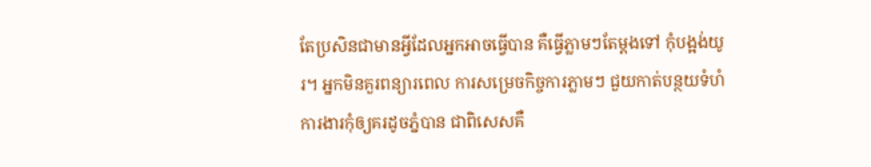តែប្រសិនជាមានអ្វីដែលអ្នកអាចធ្វើបាន គឺធ្វើភ្លាមៗតែម្ដងទៅ កុំបង្អង់យូរ។ អ្នកមិនគួរពន្យារពេល ការសម្រេចកិច្ចការភ្លាមៗ ជួយកាត់បន្ថយទំហំការងារកុំឲ្យគរដូចភ្នំបាន ជាពិសេសគឺ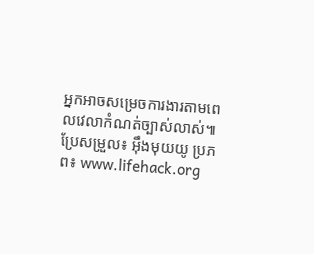អ្នកអាចសម្រេចការងារតាមពេលវេលាកំណត់ច្បាស់លាស់៕
ប្រែសម្រួល៖ អុឹងមុយយូ ប្រភព៖ www.lifehack.org